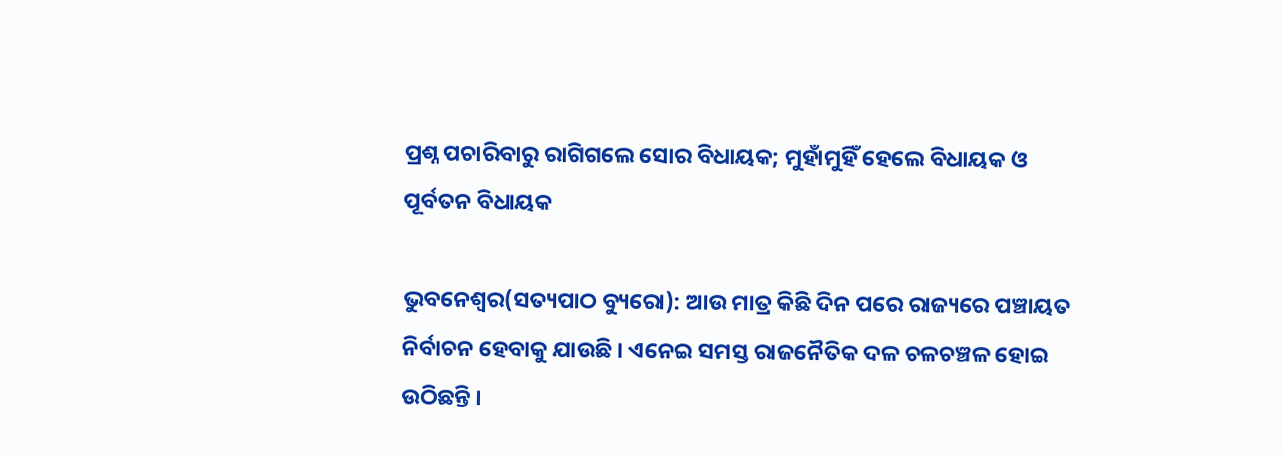ପ୍ରଶ୍ନ ପଚାରିବାରୁ ରାଗିଗଲେ ସୋର ବିଧାୟକ; ମୁହାଁମୁହିଁ ହେଲେ ବିଧାୟକ ଓ ପୂର୍ବତନ ବିଧାୟକ

ଭୁବନେଶ୍ୱର(ସତ୍ୟପାଠ ବ୍ୟୁରୋ): ଆଉ ମାତ୍ର କିଛି ଦିନ ପରେ ରାଜ୍ୟରେ ପଞ୍ଚାୟତ ନିର୍ବାଚନ ହେବାକୁ ଯାଉଛି । ଏନେଇ ସମସ୍ତ ରାଜନୈତିକ ଦଳ ଚଳଚଞ୍ଚଳ ହୋଇ ଉଠିଛନ୍ତି ।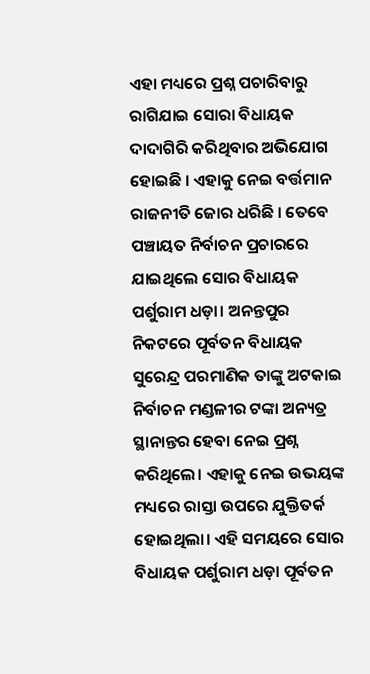ଏହା ମଧ୍ୟରେ ପ୍ରଶ୍ନ ପଚାରିବାରୁ ରାଗିଯାଇ ସୋରା ବିଧାୟକ ଦାଦାଗିରି କରିଥିବାର ଅଭିଯୋଗ ହୋଇଛି । ଏହାକୁ ନେଇ ବର୍ତ୍ତମାନ ରାଜନୀତି ଜୋର ଧରିଛି । ତେବେ ପଞ୍ଚାୟତ ନିର୍ବାଚନ ପ୍ରଚାରରେ ଯାଇଥିଲେ ସୋର ବିଧାୟକ ପର୍ଶୁରାମ ଧଡ଼ା। ଅନନ୍ତପୁର ନିକଟରେ ପୂର୍ବତନ ବିଧାୟକ ସୁରେନ୍ଦ୍ର ପରମାଣିକ ତାଙ୍କୁ ଅଟକାଇ ନିର୍ବାଚନ ମଣ୍ଡଳୀର ଟଙ୍କା ଅନ୍ୟତ୍ର ସ୍ଥାନାନ୍ତର ହେବା ନେଇ ପ୍ରଶ୍ନ କରିଥିଲେ। ଏହାକୁ ନେଇ ଉଭୟଙ୍କ ମଧ୍ୟରେ ରାସ୍ତା ଉପରେ ଯୁକ୍ତିତର୍କ ହୋଇଥିଲା। ଏହି ସମୟରେ ସୋର ବିଧାୟକ ପର୍ଶୁରାମ ଧଡ଼ା ପୂର୍ବତନ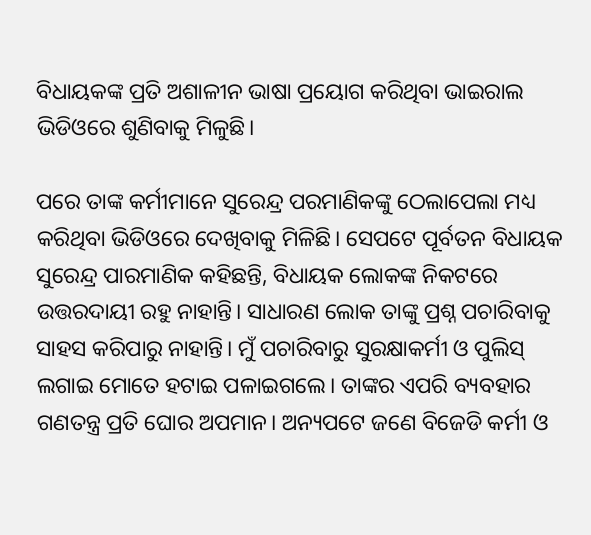ବିଧାୟକଙ୍କ ପ୍ରତି ଅଶାଳୀନ ଭାଷା ପ୍ରୟୋଗ କରିଥିବା ଭାଇରାଲ ଭିଡିଓରେ ଶୁଣିବାକୁ ମିଳୁଛି।

ପରେ ତାଙ୍କ କର୍ମୀମାନେ ସୁରେନ୍ଦ୍ର ପରମାଣିକଙ୍କୁ ଠେଲାପେଲା ମଧ୍ୟ କରିଥିବା ଭିଡିଓରେ ଦେଖିବାକୁ ମିଳିଛି। ସେପଟେ ପୂର୍ବତନ ବିଧାୟକ ସୁରେନ୍ଦ୍ର ପାରମାଣିକ କହିଛନ୍ତି, ବିଧାୟକ ଲୋକଙ୍କ ନିକଟରେ ଉତ୍ତରଦାୟୀ ରହୁ ନାହାନ୍ତି। ସାଧାରଣ ଲୋକ ତାଙ୍କୁ ପ୍ରଶ୍ନ ପଚାରିବାକୁ ସାହସ କରିପାରୁ ନାହାନ୍ତି। ମୁଁ ପଚାରିବାରୁ ସୁରକ୍ଷାକର୍ମୀ ଓ ପୁଲିସ୍ ଲଗାଇ ମୋତେ ହଟାଇ ପଳାଇଗଲେ। ତାଙ୍କର ଏପରି ବ୍ୟବହାର ଗଣତନ୍ତ୍ର ପ୍ରତି ଘୋର ଅପମାନ। ଅନ୍ୟପଟେ ଜଣେ ବିଜେଡି କର୍ମୀ ଓ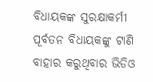ବିଧାୟକଙ୍କ ସୁରକ୍ଷାକର୍ମୀ ପୂର୍ବତନ ବିଧାୟକଙ୍କୁ ଟାଣି ବାହାର କରୁଥିବାର ଭିଡିଓ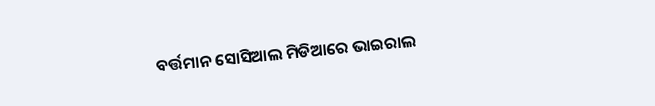ବର୍ତ୍ତମାନ ସୋସିଆଲ ମିଡିଆରେ ଭାଇରାଲ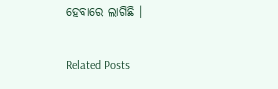ହେବାରେ ଲାଗିଛି ।

Related Posts